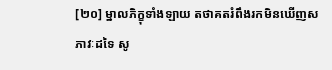[២០] ម្នាលភិក្ខុទាំងឡាយ តថាគតរំពឹងរកមិនឃើញសភាវៈដទៃ សូ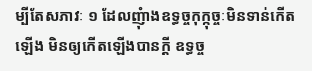ម្បីតែសភាវៈ ១ ដែលញុំាងឧទ្ធច្ចកុក្កុច្ចៈមិនទាន់កើតឡើង មិនឲ្យកើតឡើងបានក្ដី ឧទ្ធច្ច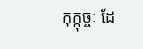កុក្កុច្ចៈ ដែ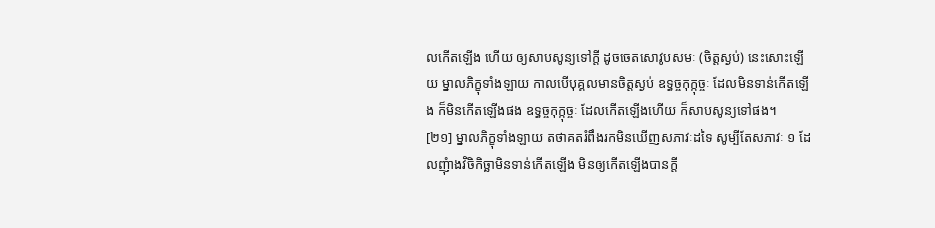លកើតឡើង ហើយ ឲ្យសាបសូន្យទៅក្តី ដូចចេតសោវូបសមៈ (ចិត្តស្ងប់) នេះសោះឡើយ ម្នាលភិក្ខុទាំងឡាយ កាលបើបុគ្គលមានចិត្តស្ងប់ ឧទ្ធច្ចកុក្កុច្ចៈ ដែលមិនទាន់កើតឡើង ក៏មិនកើតឡើងផង ឧទ្ធច្ចកុក្កុច្ចៈ ដែលកើតឡើងហើយ ក៏សាបសូន្យទៅផង។
[២១] ម្នាលភិក្ខុទាំងឡាយ តថាគតរំពឹងរកមិនឃើញសភាវៈដទៃ សូម្បីតែសភាវៈ ១ ដែលញុំាងវិចិកិច្ឆាមិនទាន់កើតឡើង មិនឲ្យកើតឡើងបានក្ដី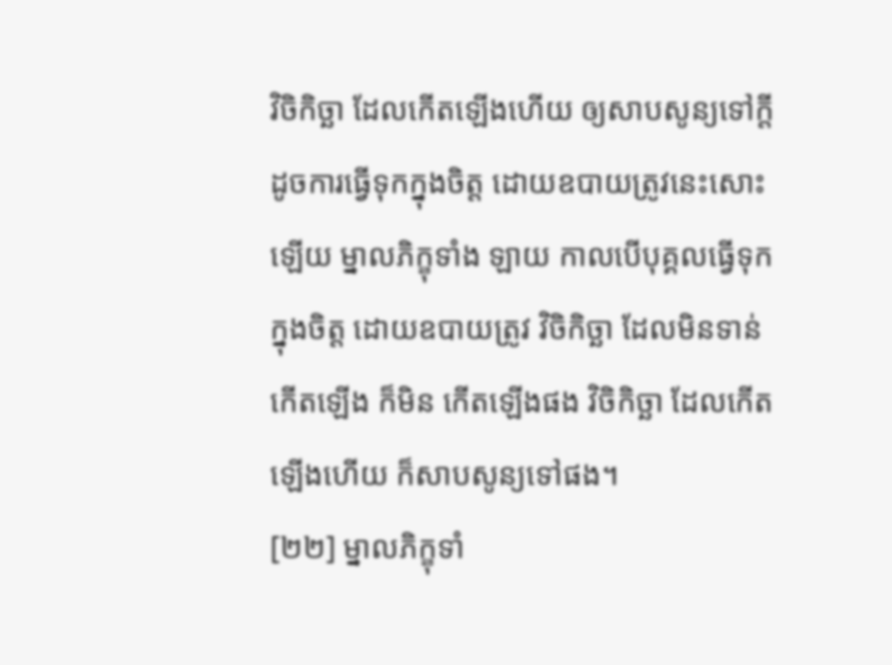វិចិកិច្ឆា ដែលកើតឡើងហើយ ឲ្យសាបសូន្យទៅក្តី ដូចការធ្វើទុកក្នុងចិត្ត ដោយឧបាយត្រូវនេះសោះឡើយ ម្នាលភិក្ខុទាំង ឡាយ កាលបើបុគ្គលធ្វើទុកក្នុងចិត្ត ដោយឧបាយត្រូវ វិចិកិច្ឆា ដែលមិនទាន់កើតឡើង ក៏មិន កើតឡើងផង វិចិកិច្ឆា ដែលកើតឡើងហើយ ក៏សាបសូន្យទៅផង។
[២២] ម្នាលភិក្ខុទាំ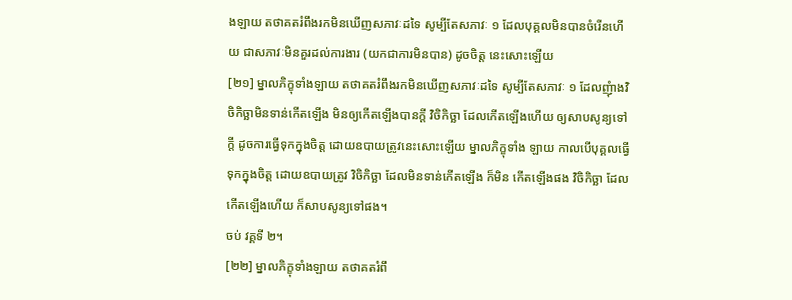ងឡាយ តថាគតរំពឹងរកមិនឃើញសភាវៈដទៃ សូម្បីតែសភាវៈ ១ ដែលបុគ្គលមិនបានចំរើនហើយ ជាសភាវៈមិនគួរដល់ការងារ (យកជាការមិនបាន) ដូចចិត្ត នេះសោះឡើយ
[២១] ម្នាលភិក្ខុទាំងឡាយ តថាគតរំពឹងរកមិនឃើញសភាវៈដទៃ សូម្បីតែសភាវៈ ១ ដែលញុំាងវិចិកិច្ឆាមិនទាន់កើតឡើង មិនឲ្យកើតឡើងបានក្ដី វិចិកិច្ឆា ដែលកើតឡើងហើយ ឲ្យសាបសូន្យទៅក្តី ដូចការធ្វើទុកក្នុងចិត្ត ដោយឧបាយត្រូវនេះសោះឡើយ ម្នាលភិក្ខុទាំង ឡាយ កាលបើបុគ្គលធ្វើទុកក្នុងចិត្ត ដោយឧបាយត្រូវ វិចិកិច្ឆា ដែលមិនទាន់កើតឡើង ក៏មិន កើតឡើងផង វិចិកិច្ឆា ដែលកើតឡើងហើយ ក៏សាបសូន្យទៅផង។
ចប់ វគ្គទី ២។
[២២] ម្នាលភិក្ខុទាំងឡាយ តថាគតរំពឹ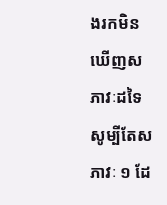ងរកមិនឃើញសភាវៈដទៃ សូម្បីតែសភាវៈ ១ ដែ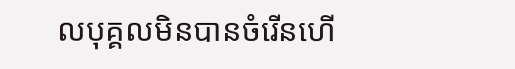លបុគ្គលមិនបានចំរើនហើ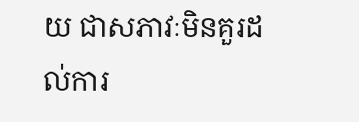យ ជាសភាវៈមិនគួរដល់ការ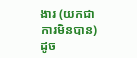ងារ (យកជាការមិនបាន) ដូច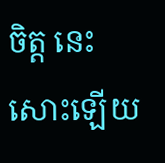ចិត្ត នេះសោះឡើយ